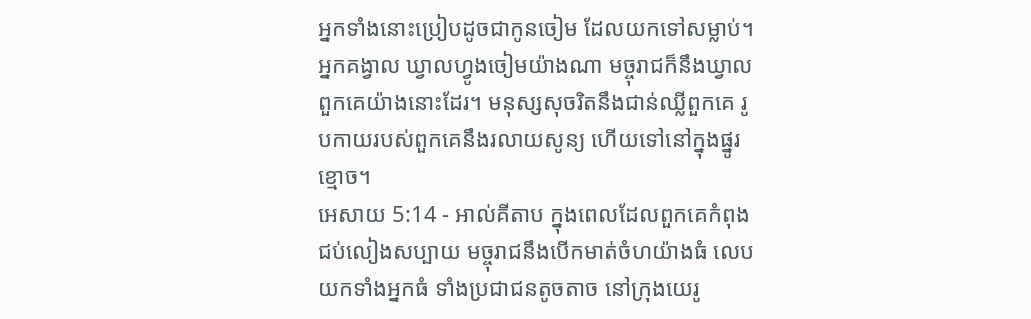អ្នកទាំងនោះប្រៀបដូចជាកូនចៀម ដែលយកទៅសម្លាប់។ អ្នកគង្វាល ឃ្វាលហ្វូងចៀមយ៉ាងណា មច្ចុរាជក៏នឹងឃ្វាលពួកគេយ៉ាងនោះដែរ។ មនុស្សសុចរិតនឹងជាន់ឈ្លីពួកគេ រូបកាយរបស់ពួកគេនឹងរលាយសូន្យ ហើយទៅនៅក្នុងផ្នូរខ្មោច។
អេសាយ 5:14 - អាល់គីតាប ក្នុងពេលដែលពួកគេកំពុងជប់លៀងសប្បាយ មច្ចុរាជនឹងបើកមាត់ចំហយ៉ាងធំ លេបយកទាំងអ្នកធំ ទាំងប្រជាជនតូចតាច នៅក្រុងយេរូ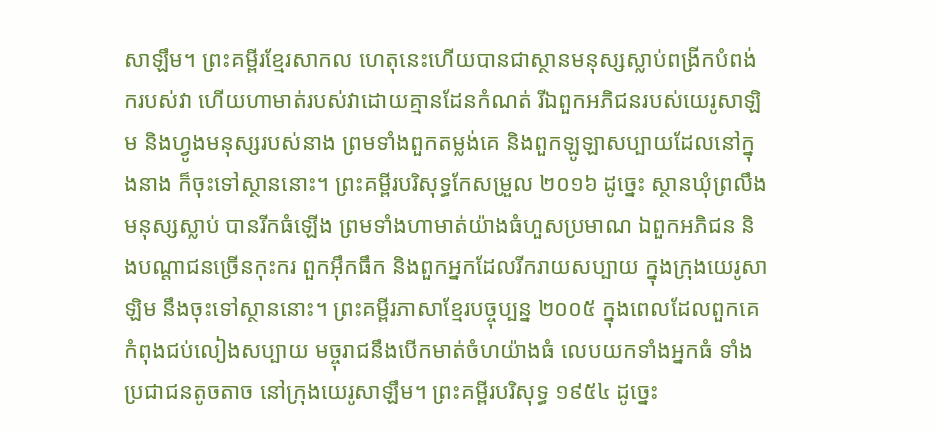សាឡឹម។ ព្រះគម្ពីរខ្មែរសាកល ហេតុនេះហើយបានជាស្ថានមនុស្សស្លាប់ពង្រីកបំពង់ករបស់វា ហើយហាមាត់របស់វាដោយគ្មានដែនកំណត់ រីឯពួកអភិជនរបស់យេរូសាឡិម និងហ្វូងមនុស្សរបស់នាង ព្រមទាំងពួកតម្លង់គេ និងពួកឡូឡាសប្បាយដែលនៅក្នុងនាង ក៏ចុះទៅស្ថាននោះ។ ព្រះគម្ពីរបរិសុទ្ធកែសម្រួល ២០១៦ ដូច្នេះ ស្ថានឃុំព្រលឹងមនុស្សស្លាប់ បានរីកធំឡើង ព្រមទាំងហាមាត់យ៉ាងធំហួសប្រមាណ ឯពួកអភិជន និងបណ្ដាជនច្រើនកុះករ ពួកអ៊ឹកធឹក និងពួកអ្នកដែលរីករាយសប្បាយ ក្នុងក្រុងយេរូសាឡិម នឹងចុះទៅស្ថាននោះ។ ព្រះគម្ពីរភាសាខ្មែរបច្ចុប្បន្ន ២០០៥ ក្នុងពេលដែលពួកគេកំពុងជប់លៀងសប្បាយ មច្ចុរាជនឹងបើកមាត់ចំហយ៉ាងធំ លេបយកទាំងអ្នកធំ ទាំងប្រជាជនតូចតាច នៅក្រុងយេរូសាឡឹម។ ព្រះគម្ពីរបរិសុទ្ធ ១៩៥៤ ដូច្នេះ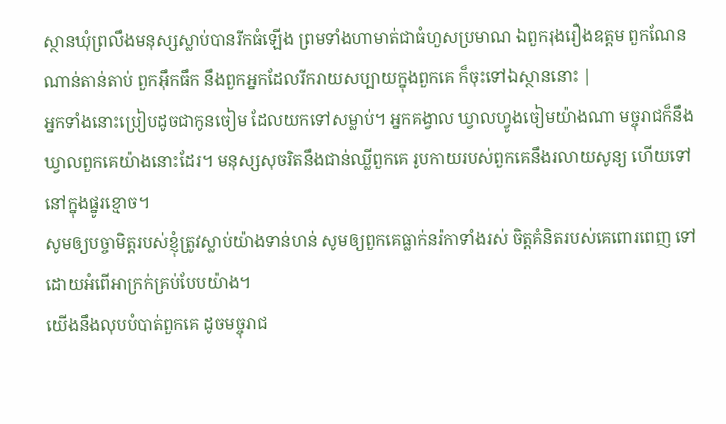ស្ថានឃុំព្រលឹងមនុស្សស្លាប់បានរីកធំឡើង ព្រមទាំងហាមាត់ជាធំហួសប្រមាណ ឯពួករុងរឿងឧត្តម ពួកណែនណាន់តាន់តាប់ ពួកអ៊ឹកធឹក នឹងពួកអ្នកដែលរីករាយសប្បាយក្នុងពួកគេ ក៏ចុះទៅឯស្ថាននោះ |
អ្នកទាំងនោះប្រៀបដូចជាកូនចៀម ដែលយកទៅសម្លាប់។ អ្នកគង្វាល ឃ្វាលហ្វូងចៀមយ៉ាងណា មច្ចុរាជក៏នឹងឃ្វាលពួកគេយ៉ាងនោះដែរ។ មនុស្សសុចរិតនឹងជាន់ឈ្លីពួកគេ រូបកាយរបស់ពួកគេនឹងរលាយសូន្យ ហើយទៅនៅក្នុងផ្នូរខ្មោច។
សូមឲ្យបច្ចាមិត្តរបស់ខ្ញុំត្រូវស្លាប់យ៉ាងទាន់ហន់ សូមឲ្យពួកគេធ្លាក់នរ៉កាទាំងរស់ ចិត្តគំនិតរបស់គេពោរពេញ ទៅដោយអំពើអាក្រក់គ្រប់បែបយ៉ាង។
យើងនឹងលុបបំបាត់ពួកគេ ដូចមច្ចុរាជ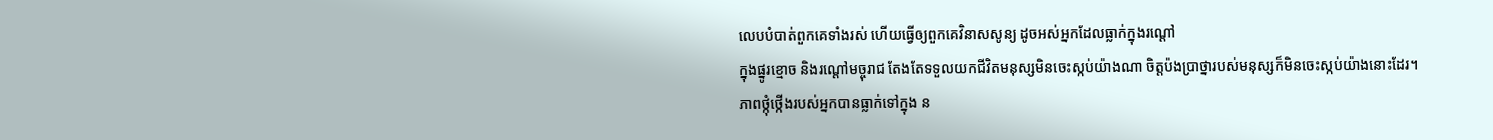លេបបំបាត់ពួកគេទាំងរស់ ហើយធ្វើឲ្យពួកគេវិនាសសូន្យ ដូចអស់អ្នកដែលធ្លាក់ក្នុងរណ្ដៅ
ក្នុងផ្នូរខ្មោច និងរណ្ដៅមច្ចុរាជ តែងតែទទួលយកជីវិតមនុស្សមិនចេះស្កប់យ៉ាងណា ចិត្តប៉ងប្រាថ្នារបស់មនុស្សក៏មិនចេះស្កប់យ៉ាងនោះដែរ។
ភាពថ្កុំថ្កើងរបស់អ្នកបានធ្លាក់ទៅក្នុង ន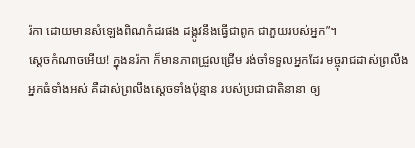រ៉កា ដោយមានសំឡេងពិណកំដរផង ដង្កូវនឹងធ្វើជាពូក ជាភួយរបស់អ្នក”។
ស្ដេចកំណាចអើយ! ក្នុងនរ៉កា ក៏មានភាពជ្រួលជ្រើម រង់ចាំទទួលអ្នកដែរ មច្ចុរាជដាស់ព្រលឹងអ្នកធំទាំងអស់ គឺដាស់ព្រលឹងស្ដេចទាំងប៉ុន្មាន របស់ប្រជាជាតិនានា ឲ្យ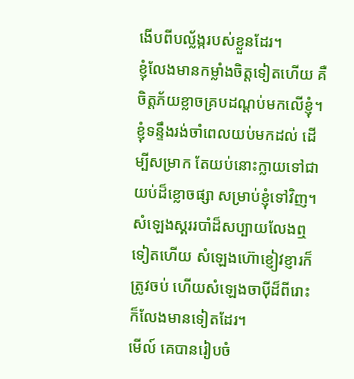ងើបពីបល្ល័ង្ករបស់ខ្លួនដែរ។
ខ្ញុំលែងមានកម្លាំងចិត្តទៀតហើយ គឺចិត្តភ័យខ្លាចគ្របដណ្ដប់មកលើខ្ញុំ។ ខ្ញុំទន្ទឹងរង់ចាំពេលយប់មកដល់ ដើម្បីសម្រាក តែយប់នោះក្លាយទៅជាយប់ដ៏ខ្លោចផ្សា សម្រាប់ខ្ញុំទៅវិញ។
សំឡេងស្គររបាំដ៏សប្បាយលែងឮទៀតហើយ សំឡេងហ៊ោខ្ញៀវខ្ញារក៏ត្រូវចប់ ហើយសំឡេងចាប៉ីដ៏ពីរោះ ក៏លែងមានទៀតដែរ។
មើល៍ គេបានរៀបចំ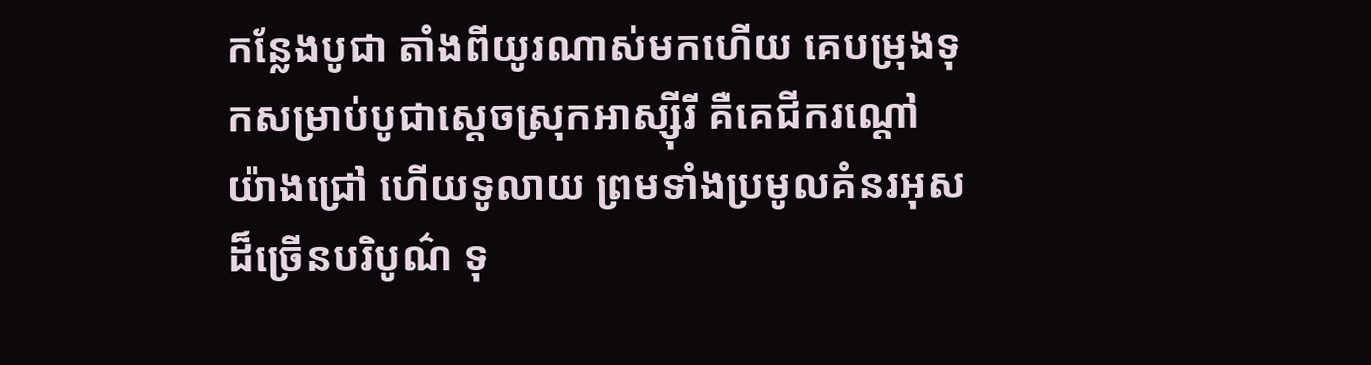កន្លែងបូជា តាំងពីយូរណាស់មកហើយ គេបម្រុងទុកសម្រាប់បូជាស្ដេចស្រុកអាស្ស៊ីរី គឺគេជីករណ្ដៅយ៉ាងជ្រៅ ហើយទូលាយ ព្រមទាំងប្រមូលគំនរអុសដ៏ច្រើនបរិបូណ៌ ទុ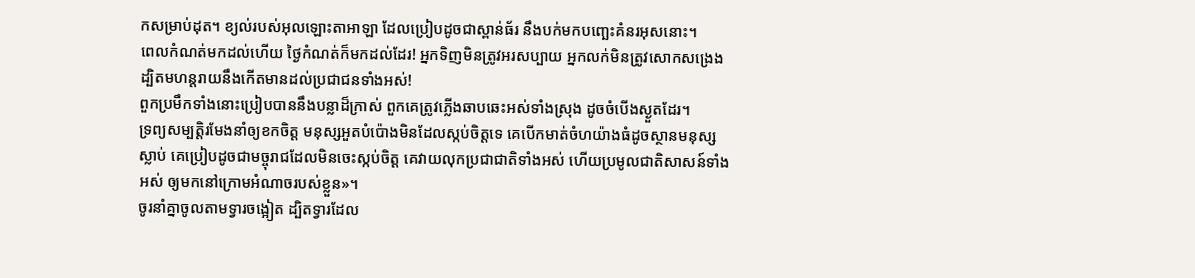កសម្រាប់ដុត។ ខ្យល់របស់អុលឡោះតាអាឡា ដែលប្រៀបដូចជាស្ពាន់ធ័រ នឹងបក់មកបញ្ឆេះគំនរអុសនោះ។
ពេលកំណត់មកដល់ហើយ ថ្ងៃកំណត់ក៏មកដល់ដែរ! អ្នកទិញមិនត្រូវអរសប្បាយ អ្នកលក់មិនត្រូវសោកសង្រេង ដ្បិតមហន្តរាយនឹងកើតមានដល់ប្រជាជនទាំងអស់!
ពួកប្រមឹកទាំងនោះប្រៀបបាននឹងបន្លាដ៏ក្រាស់ ពួកគេត្រូវភ្លើងឆាបឆេះអស់ទាំងស្រុង ដូចចំបើងស្ងួតដែរ។
ទ្រព្យសម្បត្តិរមែងនាំឲ្យខកចិត្ត មនុស្សអួតបំប៉ោងមិនដែលស្កប់ចិត្តទេ គេបើកមាត់ចំហយ៉ាងធំដូចស្ថានមនុស្សស្លាប់ គេប្រៀបដូចជាមច្ចុរាជដែលមិនចេះស្កប់ចិត្ត គេវាយលុកប្រជាជាតិទាំងអស់ ហើយប្រមូលជាតិសាសន៍ទាំងអស់ ឲ្យមកនៅក្រោមអំណាចរបស់ខ្លួន»។
ចូរនាំគ្នាចូលតាមទ្វារចង្អៀត ដ្បិតទ្វារដែល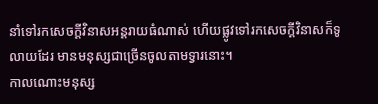នាំទៅរកសេចក្ដីវិនាសអន្ដរាយធំណាស់ ហើយផ្លូវទៅរកសេចក្តីវិនាសក៏ទូលាយដែរ មានមនុស្សជាច្រើនចូលតាមទ្វារនោះ។
កាលណោះមនុស្ស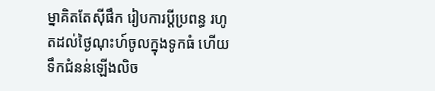ម្នាគិតតែស៊ីផឹក រៀបការប្ដីប្រពន្ធ រហូតដល់ថ្ងៃណុះហ៍ចូលក្នុងទូកធំ ហើយទឹកជំនន់ឡើងលិច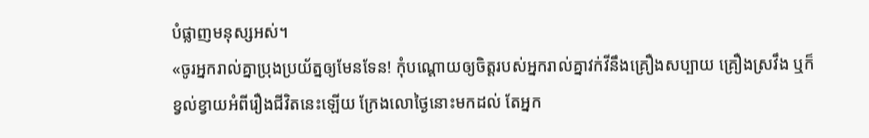បំផ្លាញមនុស្សអស់។
«ចូរអ្នករាល់គ្នាប្រុងប្រយ័ត្នឲ្យមែនទែន! កុំបណ្ដោយឲ្យចិត្ដរបស់អ្នករាល់គ្នាវក់វីនឹងគ្រឿងសប្បាយ គ្រឿងស្រវឹង ឬក៏ខ្វល់ខ្វាយអំពីរឿងជីវិតនេះឡើយ ក្រែងលោថ្ងៃនោះមកដល់ តែអ្នក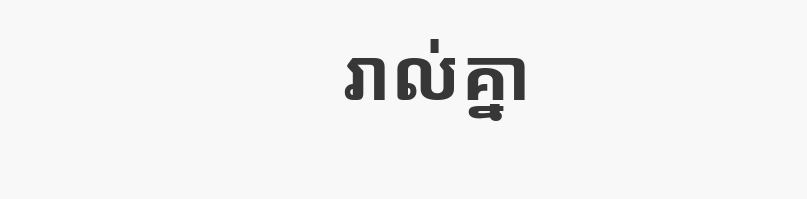រាល់គ្នា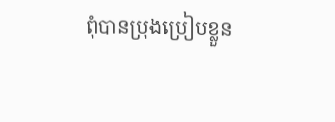ពុំបានប្រុងប្រៀបខ្លួន